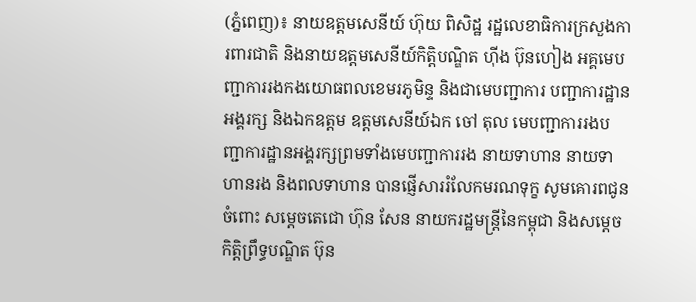(ភ្នំពេញ)៖ នាយឧត្តមសេនីយ៍ ហ៊ុយ ពិសិដ្ឋ រដ្ឋលេខាធិការក្រសួងការពារជាតិ និងនាយឧត្តមសេនីយ៍កិត្តិបណ្ឌិត ហ៊ីង ប៊ុនហៀង អគ្គមេបញ្ជាការរងកងយោធពលខេមរភូមិន្ទ និងជាមេបញ្ជាការ បញ្ជាការដ្ឋានអង្គរក្ស និងឯកឧត្តម ឧត្តមសេនីយ៍ឯក ចៅ តុល មេបញ្ជាការរងបញ្ជាការដ្ឋានអង្គរក្សព្រមទាំងមេបញ្ជាការរង នាយទាហាន នាយទាហានរង និងពលទាហាន បានផ្ញើសាររំលែកមរណទុក្ខ សូមគោរពជូនចំពោះ សម្ដេចតេជោ ហ៊ុន សែន នាយករដ្ឋមន្ត្រីនៃកម្ពុជា និងសម្ដេចកិត្តិព្រឹទ្ធបណ្ឌិត ប៊ុន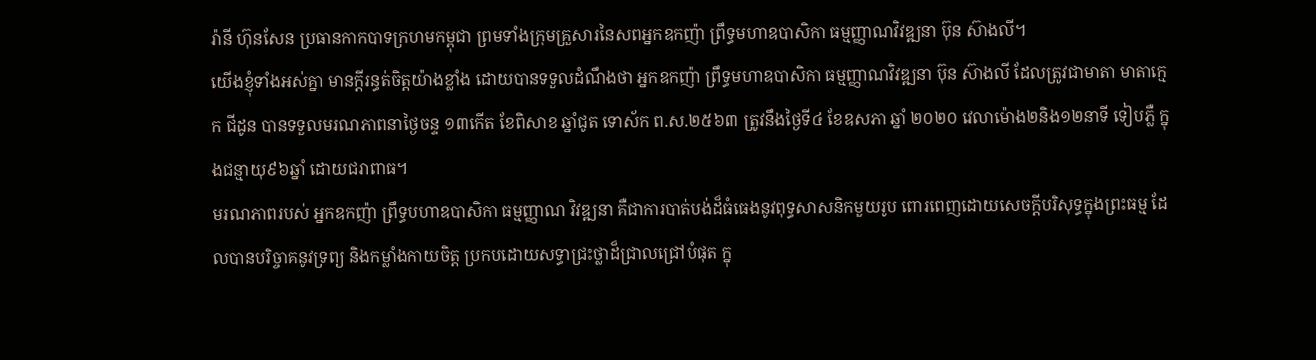រ៉ានី ហ៊ុនសែន ប្រធានកាកបាទក្រហមកម្ពុជា ព្រមទាំងក្រុមគ្រួសារនៃសពអ្នកឧកញ៉ា ព្រឹទ្ធមហាឧបាសិកា ធម្មញ្ញាណវិវឌ្ឍនា ប៊ុន ស៊ាងលី។
យើងខ្ញុំទាំងអស់គ្នា មានក្ដីរន្ធត់ចិត្តយ៉ាងខ្លាំង ដោយបានទទួលដំណឹងថា អ្នកឧកញ៉ា ព្រឹទ្ធមហាឧបាសិកា ធម្មញ្ញាណវិវឌ្ឍនា ប៊ុន ស៊ាងលី ដែលត្រូវជាមាតា មាតាក្មេក ជីដូន បានទទួលមរណភាពនាថ្ងៃចន្ទ ១៣កើត ខែពិសាខ ឆ្នាំជូត ទោស័ក ព.ស.២៥៦៣ ត្រូវនឹងថ្ងៃទី៤ ខែឧសភា ឆ្នាំ ២០២០ វេលាម៉ោង២និង១២នាទី ទៀបភ្លឺ ក្នុងជន្មាយុ៩៦ឆ្នាំ ដោយជរាពាធ។
មរណភាពរបស់ អ្នកឧកញ៉ា ព្រឹទ្ធបហាឧបាសិកា ធម្មញ្ញាណ វិវឌ្ឍនា គឺជាការបាត់បង់ដ៏ធំធេងនូវពុទ្ធសាសនិកមួយរូប ពោរពេញដោយសេចក្ដីបរិសុទ្ធក្នុងព្រះធម្ម ដែលបានបរិច្ចាគនូវទ្រព្យ និងកម្លាំងកាយចិត្ត ប្រកបដោយសទ្ធាជ្រះថ្លាដ៏ជ្រាលជ្រៅបំផុត ក្នុ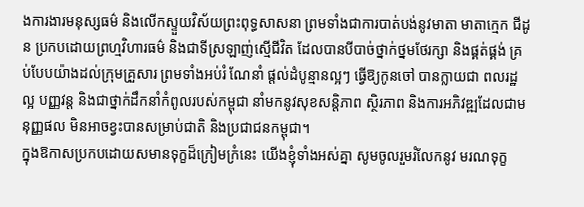ងការងារមនុស្សធម៌ និងលើកស្ទួយវិស័យព្រះពុទ្ធសាសនា ព្រមទាំងជាការបាត់បង់នូវមាតា មាតាក្មេក ជីដូន ប្រកបដោយព្រហ្មវិហារធម៌ និងជាទីស្រឡាញ់ស្មើជីវិត ដែលបានបីបាច់ថ្នាក់ថ្នមថែរក្សា និងផ្គត់ផ្គង់ គ្រប់បែបយ៉ាងដល់ក្រុមគ្រួសារ ព្រមទាំងអប់រំ ណែនាំ ផ្តល់ដំបូន្មានល្អៗ ធ្វើឱ្យកូនចៅ បានក្លាយជា ពលរដ្ឋល្អ បញ្ញវន្ត និងជាថ្នាក់ដឹកនាំកំពូលរបស់កម្ពុជា នាំមកនូវសុខសន្តិភាព ស្ថិរភាព និងការអភិវឌ្ឍដែលជាមនុញ្ញផល មិនអាចខ្វះបានសម្រាប់ជាតិ និងប្រជាជនកម្ពុជា។
ក្នុងឱកាសប្រកបដោយសមានទុក្ខដ៏ក្រៀមក្រំនេះ យើងខ្ញុំទាំងអស់គ្នា សូមចូលរួមរំលែកនូវ មរណទុក្ខ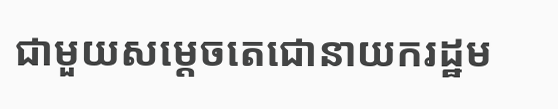ជាមួយសម្ដេចតេជោនាយករដ្ឋម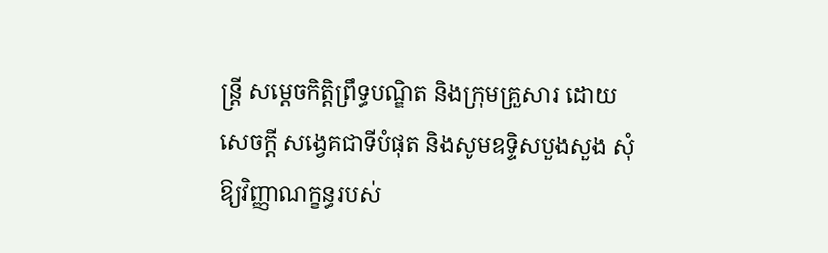ន្ត្រី សម្ដេចកិត្តិព្រឹទ្ធបណ្ឌិត និងក្រុមគ្រួសារ ដោយសេចក្ដី សង្វេគជាទីបំផុត និងសូមឧទ្ទិសបួងសួង សុំឱ្យវិញ្ញាណក្ខន្ធរបស់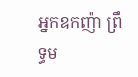អ្នកឧកញ៉ា ព្រឹទ្ធម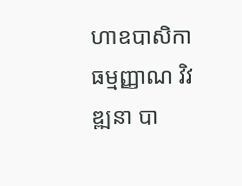ហាឧបាសិកា ធម្មញ្ញាណ វិវឌ្ឍនា បា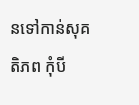នទៅកាន់សុគតិភព កុំបី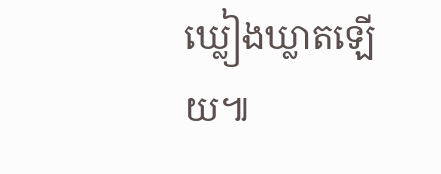ឃ្លៀងឃ្លាតឡើយ៕